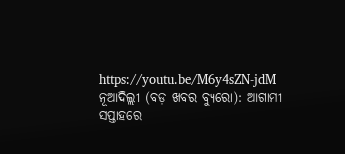https://youtu.be/M6y4sZN-jdM
ନୂଆଦିଲ୍ଲୀ (ବଡ଼ ଖବର ବ୍ୟୁରୋ): ଆଗାମୀ ସପ୍ତାହରେ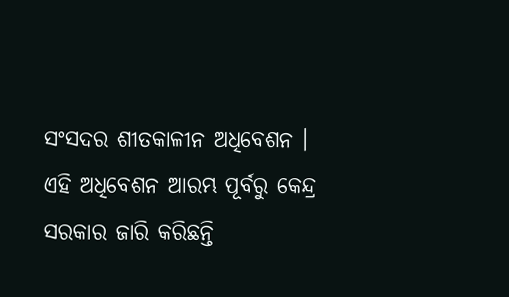ସଂସଦର ଶୀତକାଳୀନ ଅଧିବେଶନ । ଏହି ଅଧିବେଶନ ଆରମ୍ଭ ପୂର୍ବରୁ କେନ୍ଦ୍ର ସରକାର ଜାରି କରିଛନ୍ତି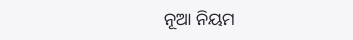ନୂଆ ନିୟମ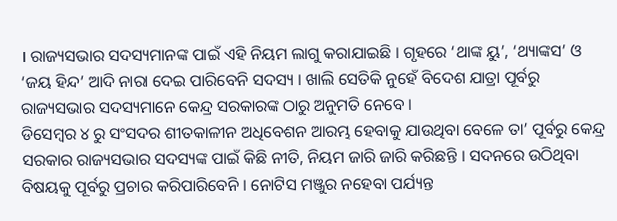। ରାଜ୍ୟସଭାର ସଦସ୍ୟମାନଙ୍କ ପାଇଁ ଏହି ନିୟମ ଲାଗୁ କରାଯାଇଛି । ଗୃହରେ ‘ଥାଙ୍କ ୟୁ’, ‘ଥ୍ୟାଙ୍କସ’ ଓ ‘ଜୟ ହିନ୍ଦ’ ଆଦି ନାରା ଦେଇ ପାରିବେନି ସଦସ୍ୟ । ଖାଲି ସେତିକି ନୁହେଁ ବିଦେଶ ଯାତ୍ରା ପୂର୍ବରୁ ରାଜ୍ୟସଭାର ସଦସ୍ୟମାନେ କେନ୍ଦ୍ର ସରକାରଙ୍କ ଠାରୁ ଅନୁମତି ନେବେ ।
ଡିସେମ୍ବର ୪ ରୁ ସଂସଦର ଶୀତକାଳୀନ ଅଧିବେଶନ ଆରମ୍ଭ ହେବାକୁ ଯାଉଥିବା ବେଳେ ତା’ ପୂର୍ବରୁ କେନ୍ଦ୍ର ସରକାର ରାଜ୍ୟସଭାର ସଦସ୍ୟଙ୍କ ପାଇଁ କିଛି ନୀତି, ନିୟମ ଜାରି ଜାରି କରିଛନ୍ତି । ସଦନରେ ଉଠିଥିବା ବିଷୟକୁ ପୂର୍ବରୁ ପ୍ରଚାର କରିପାରିବେନି । ନୋଟିସ ମଞ୍ଜୁର ନହେବା ପର୍ଯ୍ୟନ୍ତ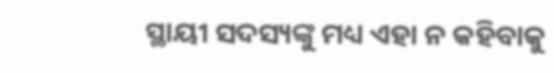ସ୍ଥାୟୀ ସଦସ୍ୟଙ୍କୁ ମଧ୍ୟ ଏହା ନ କହିବାକୁ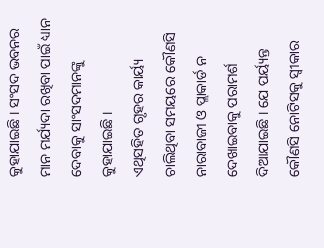କୁହାଯାଇଛି । ସଂସଦ ଭବନର ମାନ ମର୍ଯ୍ୟଦା ରଖିବା ପାଇଁ ଧ୍ୟାନ ଦେବାକୁ ସାଂସଦମାନଙ୍କୁ କୁହାଯାଇଛି ।
ଏଥିସହିତ ଗୃହର କାର୍ୟ୍ୟ ଚାଲିଥିବା ସମୟରେ କୌଣସି ନାରାବାଜୀ ଓ ପ୍ଲାକାର୍ଡ ନ ଦେଖାଇବାକୁ ପରାମର୍ଶ ଦିଆଯାଇଛି । ଯେ ପର୍ୟ୍ୟନ୍ତ କୌଣସି ନୋଟିସକୁ ସ୍ୱୀକାର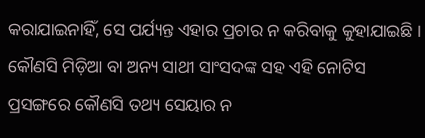କରାଯାଇନାହିଁ, ସେ ପର୍ଯ୍ୟନ୍ତ ଏହାର ପ୍ରଚାର ନ କରିବାକୁ କୁହାଯାଇଛି । କୌଣସି ମିଡ଼ିଆ ବା ଅନ୍ୟ ସାଥୀ ସାଂସଦଙ୍କ ସହ ଏହି ନୋଟିସ ପ୍ରସଙ୍ଗରେ କୌଣସି ତଥ୍ୟ ସେୟାର ନ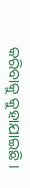କରିବାକୁ କୁହାଯାଇଛି ।